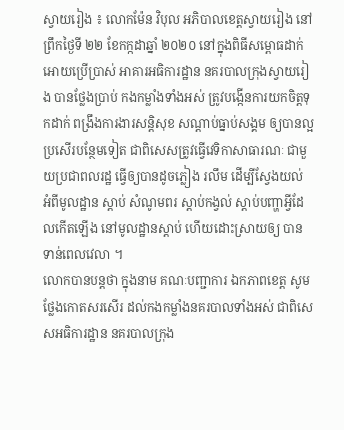ស្វាយរៀង ៖ លោកម៉ែន វិបុល អភិបាលខេត្តស្វាយរៀង នៅព្រឹកថ្ងៃទី ២២ ខែកក្កដាឆ្នាំ ២០២០ នៅក្នុងពិធីសម្ពោធដាក់អោយប្រើប្រាស់ អាគារអធិការដ្ឋាន នគរបាលក្រុងស្វាយរៀង បានថ្លែងប្រាប់ កងកម្លាំងទាំងអស់ ត្រូវបង្កើនការយកចិត្តទុកដាក់ ពង្រឹងការងារសន្តិសុខ សណ្ដាប់ធ្នាប់សង្គម ឲ្យបានល្អប្រសើរបន្ថែមទៀត ជាពិសេសត្រូវធ្វើវេទិកាសាធារណៈ ជាមួយប្រជាពលរដ្ឋ ធ្វើឲ្យបានដូចភ្លៀង រលឹម ដើម្បីស្វែងយល់ អំពីមូលដ្ឋាន ស្ដាប់ សំណូមពរ ស្តាប់កង្វល់ ស្តាប់បញ្ហាអ្វីដែលកើតឡើង នៅមូលដ្ឋានស្ដាប់ ហើយដោះស្រាយឲ្យ បានទាន់ពេលវេលា ។
លោកបានបន្តថា ក្នុងនាម គណៈបញ្ជាការ ឯកភាពខេត្ត សូមថ្លែងកោតសរសើរ ដល់កងកម្លាំងនគរបាលទាំងអស់ ជាពិសេសអធិការដ្ឋាន នគរបាលក្រុង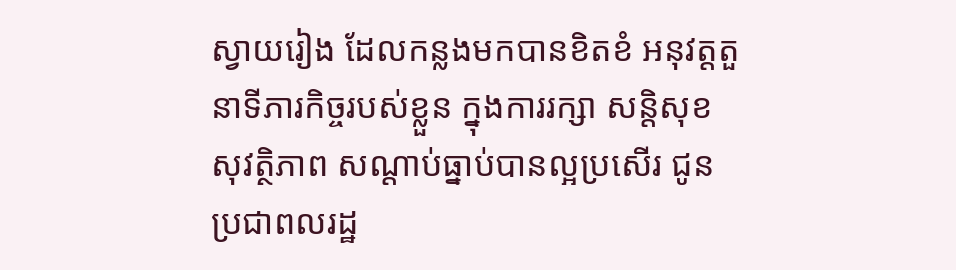ស្វាយរៀង ដែលកន្លងមកបានខិតខំ អនុវត្តតួនាទីភារកិច្ចរបស់ខ្លួន ក្នុងការរក្សា សន្តិសុខសុវត្ថិភាព សណ្ដាប់ធ្នាប់បានល្អប្រសើរ ជូនប្រជាពលរដ្ឋ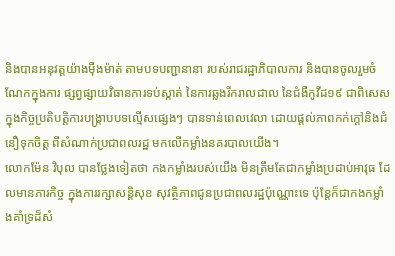និងបានអនុវត្តយ៉ាងម៉ឺងម៉ាត់ តាមបទបញ្ជានានា របស់រាជរដ្ឋាភិបាលការ និងបានចូលរួមចំណែកក្នុងការ ផ្សព្វផ្សាយវិធានការទប់ស្កាត់ នៃការឆ្លងរីករាលដាល នៃជំងឺកូវីដ១៩ ជាពិសេសក្នុងកិច្ចប្រតិបត្តិការបង្ក្រាបបទល្មើសផ្សេងៗ បានទាន់ពេលវេលា ដោយផ្តល់ភាពកក់ក្តៅនិងជំនឿទុកចិត្ត ពីសំណាក់ប្រជាពលរដ្ឋ មកលើកម្លាំងនគរបាលយើង។
លោកម៉ែន វិបុល បានថ្លែងទៀតថា កងកម្លាំងរបស់យើង មិនត្រឹមតែជាកម្លាំងប្រដាប់អាវុធ ដែលមានភារកិច្ច ក្នុងការរក្សាសន្តិសុខ សុវត្ថិភាពជូនប្រជាពលរដ្ឋប៉ុណ្ណោះទេ ប៉ុន្តែក៏ជាកងកម្លាំងគាំទ្រដ៏សំ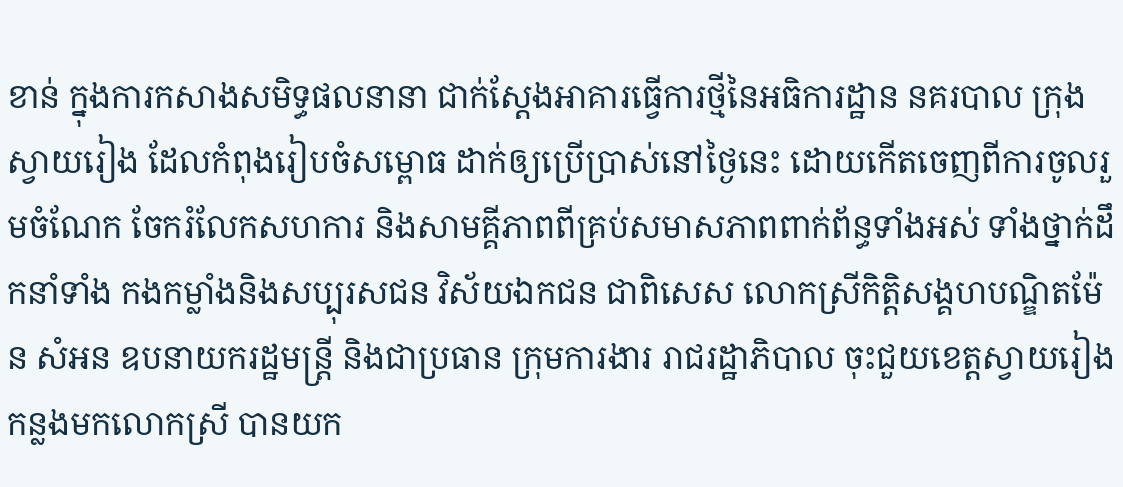ខាន់ ក្នុងការកសាងសមិទ្ធផលនានា ជាក់ស្ដែងអាគារធ្វើការថ្មីនៃអធិការដ្ឋាន នគរបាល ក្រុងស្វាយរៀង ដែលកំពុងរៀបចំសម្ពោធ ដាក់ឲ្យប្រើប្រាស់នៅថ្ងៃនេះ ដោយកើតចេញពីការចូលរួមចំណែក ចែករំលែកសហការ និងសាមគ្គីភាពពីគ្រប់សមាសភាពពាក់ព័ន្ធទាំងអស់ ទាំងថ្នាក់ដឹកនាំទាំង កងកម្លាំងនិងសប្បុរសជន វិស័យឯកជន ជាពិសេស លោកស្រីកិត្តិសង្គហបណ្ឌិតម៉ែន សំអន ឧបនាយករដ្ឋមន្ត្រី និងជាប្រធាន ក្រុមការងារ រាជរដ្ឋាភិបាល ចុះជួយខេត្តស្វាយរៀង កន្លងមកលោកស្រី បានយក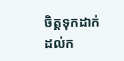ចិត្តទុកដាក់ដល់ក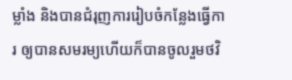ម្លាំង និងបានជំរុញការរៀបចំកន្លែងធ្វើការ ឲ្យបានសមរម្យហើយក៏បានចូលរួមថវិ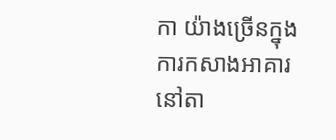កា យ៉ាងច្រើនក្នុងការកសាងអាគារ នៅតា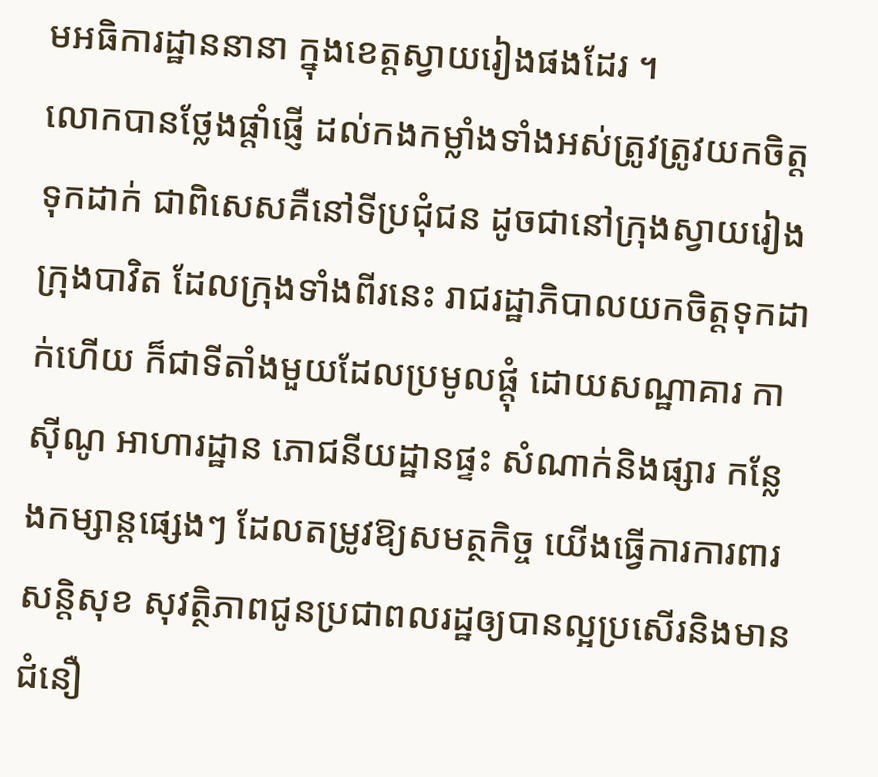មអធិការដ្ឋាននានា ក្នុងខេត្តស្វាយរៀងផងដែរ ។
លោកបានថ្លែងផ្តាំផ្ញើ ដល់កងកម្លាំងទាំងអស់ត្រូវត្រូវយកចិត្តទុកដាក់ ជាពិសេសគឺនៅទីប្រជុំជន ដូចជានៅក្រុងស្វាយរៀង ក្រុងបាវិត ដែលក្រុងទាំងពីរនេះ រាជរដ្ឋាភិបាលយកចិត្តទុកដាក់ហើយ ក៏ជាទីតាំងមួយដែលប្រមូលផ្ដុំ ដោយសណ្ឋាគារ កាស៊ីណូ អាហារដ្ឋាន ភោជនីយដ្ឋានផ្ទះ សំណាក់និងផ្សារ កន្លែងកម្សាន្តផ្សេងៗ ដែលតម្រូវឱ្យសមត្ថកិច្ច យើងធ្វើការការពារសន្តិសុខ សុវត្ថិភាពជូនប្រជាពលរដ្ឋឲ្យបានល្អប្រសើរនិងមានជំនឿ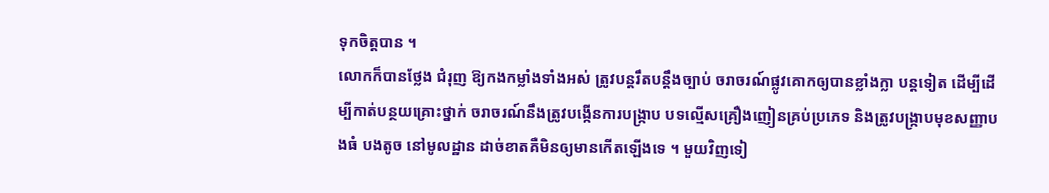ទុកចិត្តបាន ។
លោកក៏បានថ្លែង ជំរុញ ឱ្យកងកម្លាំងទាំងអស់ ត្រូវបន្តរឹតបន្តឹងច្បាប់ ចរាចរណ៍ផ្លូវគោកឲ្យបានខ្លាំងក្លា បន្តទៀត ដើម្បីដើម្បីកាត់បន្ថយគ្រោះថ្នាក់ ចរាចរណ៍នឹងត្រូវបង្កើនការបង្ក្រាប បទល្មើសគ្រឿងញៀនគ្រប់ប្រភេទ និងត្រូវបង្ក្រាបមុខសញ្ញាបងធំ បងតូច នៅមូលដ្ឋាន ដាច់ខាតគឺមិនឲ្យមានកើតឡើងទេ ។ មួយវិញទៀ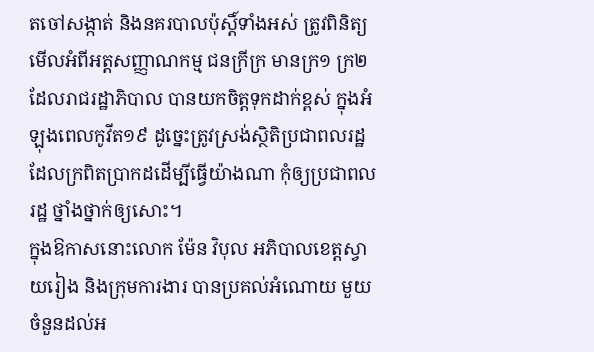តចៅសង្កាត់ និងនគរបាលប៉ុស្តិ៍ទាំងអស់ ត្រូវពិនិត្យមើលអំពីអត្ដសញ្ញាណកម្ម ជនក្រីក្រ មានក្រ១ ក្រ២ ដែលរាជរដ្ឋាភិបាល បានយកចិត្តទុកដាក់ខ្ពស់ ក្នុងអំឡុងពេលកូវីត១៩ ដូច្នេះត្រូវស្រង់ស្ថិតិប្រជាពលរដ្ឋ ដែលក្រពិតប្រាកដដើម្បីធ្វើយ៉ាងណា កុំឲ្យប្រជាពលរដ្ឋ ថ្នាំងថ្នាក់ឲ្យសោះ។
ក្នុងឱកាសនោះលោក ម៉ែន វិបុល អភិបាលខេត្តស្វាយរៀង និងក្រុមការងារ បានប្រគល់អំណោយ មួយចំនួនដល់អ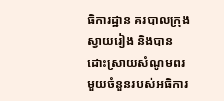ធិការដ្ឋាន គរបាលក្រុងស្វាយរៀង និងបានដោះស្រាយសំណូមពរ មួយចំនួនរបស់អធិការ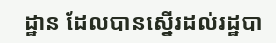ដ្ឋាន ដែលបានស្នើរដល់រដ្ឋបា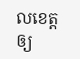លខេត្ត ឲ្យ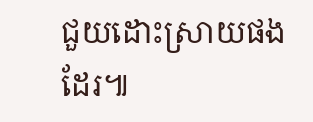ជួយដោះស្រាយផងដែរ៕